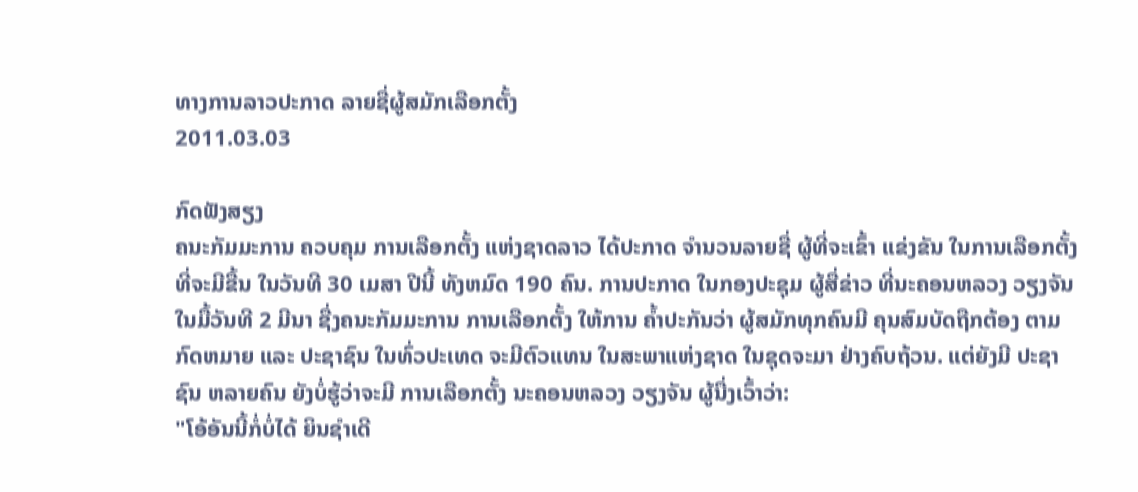ທາງການລາວປະກາດ ລາຍຊື່ຜູ້ສມັກເລືອກຕັ້ງ
2011.03.03

ກົດຟັງສຽງ
ຄນະກັມມະການ ຄວບຄຸມ ການເລືອກຕັ້ງ ແຫ່ງຊາດລາວ ໄດ້ປະກາດ ຈຳນວນລາຍຊື່ ຜູ້ທີ່ຈະເຂົ້າ ແຂ່ງຂັນ ໃນການເລືອກຕັ້ງ ທີ່ຈະມີຂື້ນ ໃນວັນທີ 30 ເມສາ ປີນີ້ ທັງຫມົດ 190 ຄົນ. ການປະກາດ ໃນກອງປະຊຸມ ຜູ້ສື່ຂ່າວ ທີ່ນະຄອນຫລວງ ວຽງຈັນ ໃນມື້ວັນທີ 2 ມີນາ ຊື່ງຄນະກັມມະການ ການເລືອກຕັ້ງ ໃຫ້ການ ຄ້ຳປະກັນວ່າ ຜູ້ສມັກທຸກຄົນມີ ຄຸນສົມບັດຖືກຕ້ອງ ຕາມກົດຫມາຍ ແລະ ປະຊາຊົນ ໃນທົ່ວປະເທດ ຈະມີຕົວແທນ ໃນສະພາແຫ່ງຊາດ ໃນຊຸດຈະມາ ຢ່າງຄົບຖ້ວນ. ແຕ່ຍັງມີ ປະຊາຊົນ ຫລາຍຄົນ ຍັງບໍ່ຮູ້ວ່າຈະມີ ການເລືອກຕັ້ງ ນະຄອນຫລວງ ວຽງຈັນ ຜູ້ນື່ງເວົ້າວ່າ:
"ໂອ້ອັນນີ້ກໍ່ບໍ່ໄດ້ ຍິນຊຳເດີ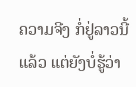ຄວາມຈີງ ກໍ່ຢູ່ລາວນີ້ແລ້ວ ແຕ່ຍັງບໍ່ຮູ້ວ່າ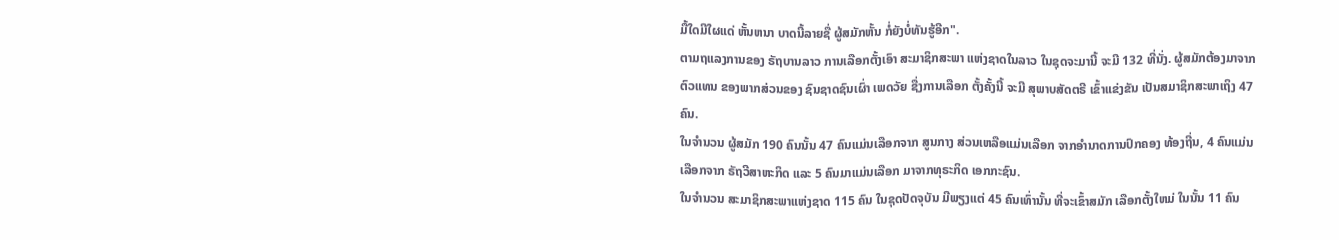ມື້ໃດມີໃຜແດ່ ຫັ້ນຫນາ ບາດນີ້ລາຍຊື່ ຜູ້ສມັກຫັ້ນ ກໍ່ຍັງບໍ່ທັນຮູ້ອີກ".
ຕາມຖແລງການຂອງ ຣັຖບານລາວ ການເລືອກຕັ້ງເອົາ ສະມາຊິກສະພາ ແຫ່ງຊາດໃນລາວ ໃນຊຸດຈະມານີ້ ຈະມີ 132 ທີ່ນັ່ງ. ຜູ້ສມັກຕ້ອງມາຈາກ ຕົວແທນ ຂອງພາກສ່ວນຂອງ ຊົນຊາດຊົນເຜົ່າ ເພດວັຍ ຊື່ງການເລືອກ ຕັ້ງຄັ້ງນີ້ ຈະມີ ສຸພາບສັດຕຣີ ເຂົ້າແຂ່ງຂັນ ເປັນສມາຊິກສະພາເຖິງ 47 ຄົນ.
ໃນຈຳນວນ ຜູ້ສມັກ 190 ຄົນນັ້ນ 47 ຄົນແມ່ນເລືອກຈາກ ສູນກາງ ສ່ວນເຫລືອແມ່ນເລືອກ ຈາກອຳນາດການປົກຄອງ ທ້ອງຖີ່ນ, 4 ຄົນແມ່ນເລືອກຈາກ ຣັຖວີສາຫະກິດ ແລະ 5 ຄົນມາແມ່ນເລືອກ ມາຈາກທຸຣະກິດ ເອກກະຊົນ.
ໃນຈຳນວນ ສະມາຊິກສະພາແຫ່ງຊາດ 115 ຄົນ ໃນຊຸດປັດຈຸບັນ ມີພຽງແຕ່ 45 ຄົນເທົ່ານັ້ນ ທີ່ຈະເຂົ້າສມັກ ເລືອກຕັ້ງໃຫມ່ ໃນນັ້ນ 11 ຄົນ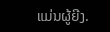ແມ່ນຜູ້ຍີງ.